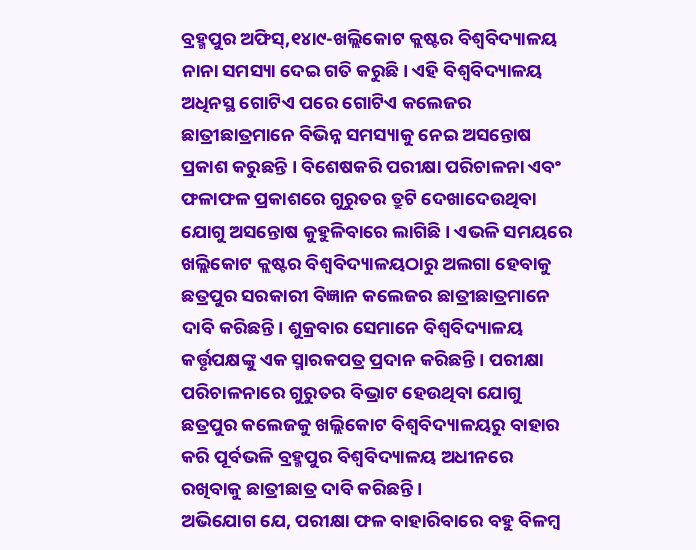ବ୍ରହ୍ମପୁର ଅଫିସ୍,୧୪ା୯-ଖଲ୍ଲିକୋଟ କ୍ଲଷ୍ଟର ବିଶ୍ୱବିଦ୍ୟାଳୟ ନାନା ସମସ୍ୟା ଦେଇ ଗତି କରୁଛି। ଏହି ବିଶ୍ୱବିଦ୍ୟାଳୟ ଅଧିନସ୍ଥ ଗୋଟିଏ ପରେ ଗୋଟିଏ କଲେଜର ଛାତ୍ରୀଛାତ୍ରମାନେ ବିଭିନ୍ନ ସମସ୍ୟାକୁ ନେଇ ଅସନ୍ତୋଷ ପ୍ରକାଶ କରୁଛନ୍ତି । ବିଶେଷକରି ପରୀକ୍ଷା ପରିଚାଳନା ଏବଂ ଫଳାଫଳ ପ୍ରକାଶରେ ଗୁରୁତର ତ୍ରୁଟି ଦେଖାଦେଉଥିବା ଯୋଗୁ ଅସନ୍ତୋଷ କୁହୁଳିବାରେ ଲାଗିଛି । ଏଭଳି ସମୟରେ ଖଲ୍ଲିକୋଟ କ୍ଲଷ୍ଟର ବିଶ୍ୱବିଦ୍ୟାଳୟଠାରୁ ଅଲଗା ହେବାକୁ ଛତ୍ରପୁର ସରକାରୀ ବିଜ୍ଞାନ କଲେଜର ଛାତ୍ରୀଛାତ୍ରମାନେ ଦାବି କରିଛନ୍ତି। ଶୁକ୍ରବାର ସେମାନେ ବିଶ୍ୱବିଦ୍ୟାଳୟ କର୍ତ୍ତୃପକ୍ଷଙ୍କୁ ଏକ ସ୍ମାରକପତ୍ର ପ୍ରଦାନ କରିଛନ୍ତି। ପରୀକ୍ଷା ପରିଚାଳନାରେ ଗୁରୁତର ବିଭ୍ରାଟ ହେଉଥିବା ଯୋଗୁ ଛତ୍ରପୁର କଲେଜକୁ ଖଲ୍ଲିକୋଟ ବିଶ୍ୱବିଦ୍ୟାଳୟରୁ ବାହାର କରି ପୂର୍ବଭଳି ବ୍ରହ୍ମପୁର ବିଶ୍ୱବିଦ୍ୟାଳୟ ଅଧୀନରେ ରଖିବାକୁ ଛାତ୍ରୀଛାତ୍ର ଦାବି କରିଛନ୍ତି ।
ଅଭିଯୋଗ ଯେ, ପରୀକ୍ଷା ଫଳ ବାହାରିବାରେ ବହୁ ବିଳମ୍ବ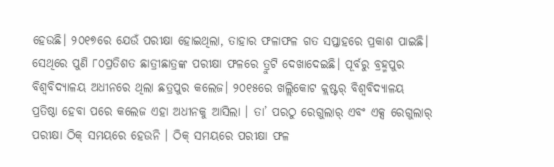ହେଉଛି। ୨୦୧୭ରେ ଯେଉଁ ପରୀକ୍ଷା ହୋଇଥିଲା, ତାହାର ଫଳାଫଳ ଗତ ସପ୍ତାହରେ ପ୍ରକାଶ ପାଇଛି। ସେଥିରେ ପୁଣି ୮୦ପ୍ରତିଶତ ଛାତ୍ରୀଛାତ୍ରଙ୍କ ପରୀକ୍ଷା ଫଳରେ ତ୍ରୁଟି ଦେଖାଦେଇଛି। ପୂର୍ବରୁ ବ୍ରହ୍ମପୁର ବିଶ୍ୱବିଦ୍ୟାଳୟ ଅଧୀନରେ ଥିଲା ଛତ୍ରପୁର କଲେଜ। ୨୦୧୫ରେ ଖଲ୍ଲିକୋଟ କ୍ଲଷ୍ଟର୍ ବିଶ୍ୱବିଦ୍ୟାଳୟ ପ୍ରତିଷ୍ଠା ହେବା ପରେ କଲେଜ ଏହା ଅଧୀନକୁ ଆସିଲା । ତା’ ପରଠୁ ରେଗୁଲାର୍ ଏବଂ ଏକ୍ସ ରେଗୁଲାର୍ ପରୀକ୍ଷା ଠିକ୍ ସମୟରେ ହେଉନି । ଠିକ୍ ସମୟରେ ପରୀକ୍ଷା ଫଳ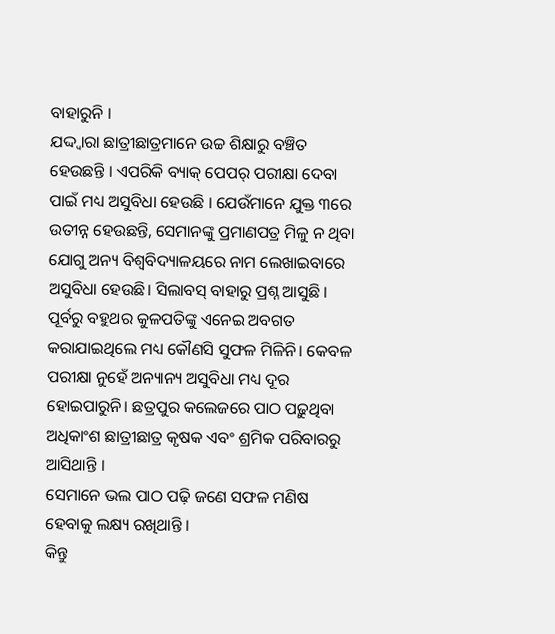ବାହାରୁନି ।
ଯଦ୍ଦ୍ବାରା ଛାତ୍ରୀଛାତ୍ରମାନେ ଉଚ୍ଚ ଶିକ୍ଷାରୁ ବଞ୍ଚିତ ହେଉଛନ୍ତି । ଏପରିକି ବ୍ୟାକ୍ ପେପର୍ ପରୀକ୍ଷା ଦେବା ପାଇଁ ମଧ୍ୟ ଅସୁବିଧା ହେଉଛି । ଯେଉଁମାନେ ଯୁକ୍ତ ୩ରେ ଉତୀନ୍ନ ହେଉଛନ୍ତି, ସେମାନଙ୍କୁ ପ୍ରମାଣପତ୍ର ମିଳୁ ନ ଥିବା ଯୋଗୁ ଅନ୍ୟ ବିଶ୍ୱବିଦ୍ୟାଳୟରେ ନାମ ଲେଖାଇବାରେ ଅସୁବିଧା ହେଉଛି। ସିଲାବସ୍ ବାହାରୁ ପ୍ରଶ୍ନ ଆସୁଛି । ପୂର୍ବରୁ ବହୁଥର କୁଳପତିଙ୍କୁ ଏନେଇ ଅବଗତ କରାଯାଇଥିଲେ ମଧ୍ୟ କୌଣସି ସୁଫଳ ମିଳିନି। କେବଳ ପରୀକ୍ଷା ନୁହେଁ ଅନ୍ୟାନ୍ୟ ଅସୁବିଧା ମଧ୍ୟ ଦୂର ହୋଇପାରୁନି। ଛତ୍ରପୁର କଲେଜରେ ପାଠ ପଢ଼ୁଥିବା ଅଧିକାଂଶ ଛାତ୍ରୀଛାତ୍ର କୃଷକ ଏବଂ ଶ୍ରମିକ ପରିବାରରୁ ଆସିଥାନ୍ତି ।
ସେମାନେ ଭଲ ପାଠ ପଢ଼ି ଜଣେ ସଫଳ ମଣିଷ ହେବାକୁ ଲକ୍ଷ୍ୟ ରଖିଥାନ୍ତି ।
କିନ୍ତୁ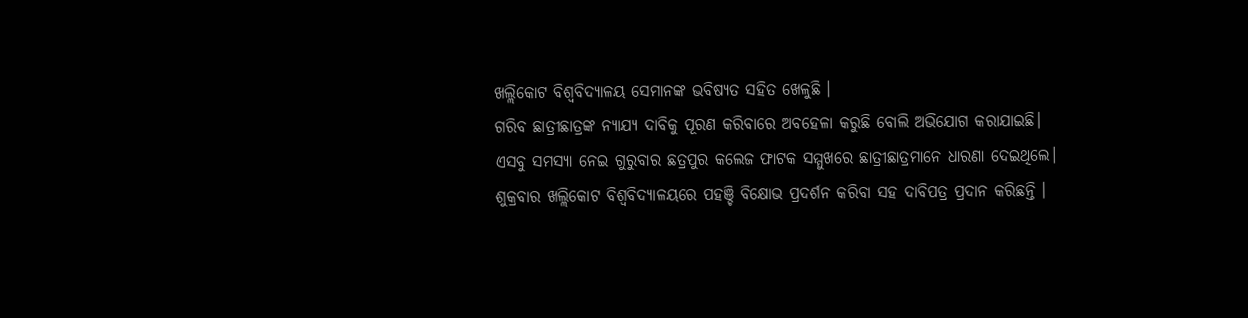ଖଲ୍ଲିକୋଟ ବିଶ୍ୱବିଦ୍ୟାଳୟ ସେମାନଙ୍କ ଭବିଷ୍ୟତ ସହିତ ଖେଳୁଛି ।
ଗରିବ ଛାତ୍ରୀଛାତ୍ରଙ୍କ ନ୍ୟାଯ୍ୟ ଦାବିକୁ ପୂରଣ କରିବାରେ ଅବହେଳା କରୁଛି ବୋଲି ଅଭିଯୋଗ କରାଯାଇଛି। ଏସବୁ ସମସ୍ୟା ନେଇ ଗୁରୁବାର ଛତ୍ରପୁର କଲେଜ ଫାଟକ ସମ୍ମୁଖରେ ଛାତ୍ରୀଛାତ୍ରମାନେ ଧାରଣା ଦେଇଥିଲେ। ଶୁକ୍ରବାର ଖଲ୍ଲିକୋଟ ବିଶ୍ୱବିଦ୍ୟାଳୟରେ ପହଞ୍ଚି ବିକ୍ଷୋଭ ପ୍ରଦର୍ଶନ କରିବା ସହ ଦାବିପତ୍ର ପ୍ରଦାନ କରିଛନ୍ତି ।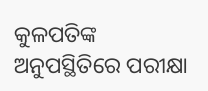କୁଳପତିଙ୍କ ଅନୁପସ୍ଥିତିରେ ପରୀକ୍ଷା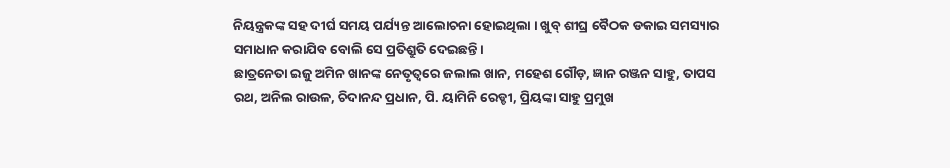ନିୟନ୍ତ୍ରକଙ୍କ ସହ ଦୀର୍ଘ ସମୟ ପର୍ଯ୍ୟନ୍ତ ଆଲୋଚନା ହୋଇଥିଲା । ଖୁବ୍ ଶୀଘ୍ର ବୈଠକ ଡକାଇ ସମସ୍ୟାର ସମାଧାନ କରାଯିବ ବୋଲି ସେ ପ୍ରତିଶ୍ରୁତି ଦେଇଛନ୍ତି।
ଛାତ୍ରନେତା ଇଜୁ ଅମିନ ଖାନଙ୍କ ନେତୃତ୍ୱରେ ଜଲାଲ ଖାନ, ମହେଶ ଗୌଡ଼, ଜ୍ଞାନ ରଞ୍ଜନ ସାହୁ, ତାପସ ରଥ, ଅନିଲ ରାଉଳ, ଚିଦାନନ୍ଦ ପ୍ରଧାନ, ପି. ୟାମିନି ରେଡ୍ଡୀ, ପ୍ରିୟଙ୍କା ସାହୁ ପ୍ରମୁଖ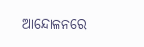ଆନ୍ଦୋଳନରେ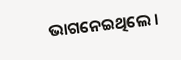ଭାଗନେଇଥିଲେ ।